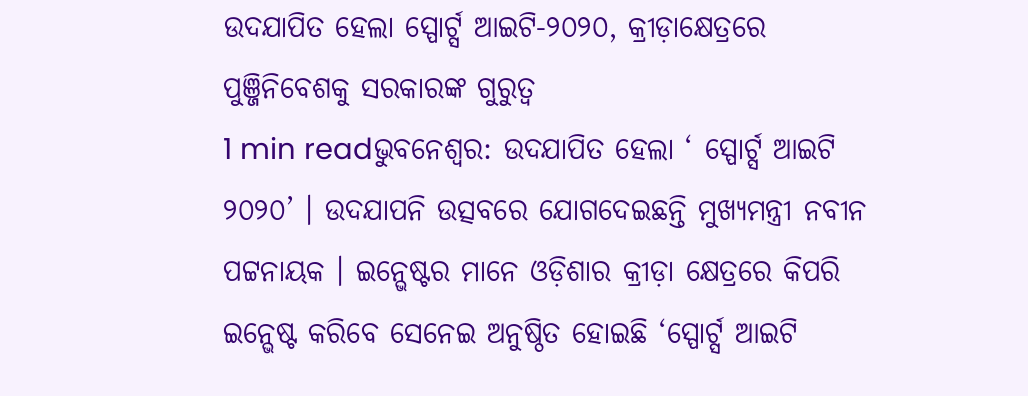ଉଦଯାପିତ ହେଲା ସ୍ପୋର୍ଟ୍ସ ଆଇଟି-୨୦୨୦, କ୍ରୀଡ଼ାକ୍ଷେତ୍ରରେ ପୁଞ୍ଜିନିବେଶକୁ ସରକାରଙ୍କ ଗୁରୁତ୍ୱ
1 min readଭୁବନେଶ୍ୱର: ଉଦଯାପିତ ହେଲା ‘ ସ୍ପୋର୍ଟ୍ସ ଆଇଟି ୨୦୨୦’ । ଉଦଯାପନି ଉତ୍ସବରେ ଯୋଗଦେଇଛନ୍ତି ମୁଖ୍ୟମନ୍ତ୍ରୀ ନବୀନ ପଟ୍ଟନାୟକ । ଇନ୍ଭେଷ୍ଟର ମାନେ ଓଡ଼ିଶାର କ୍ରୀଡ଼ା କ୍ଷେତ୍ରରେ କିପରି ଇନ୍ଭେଷ୍ଟ କରିବେ ସେନେଇ ଅନୁଷ୍ଠିତ ହୋଇଛି ‘ସ୍ପୋର୍ଟ୍ସ ଆଇଟି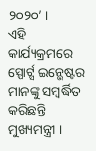୨୦୨୦’ ।
ଏହି କାର୍ଯ୍ୟକ୍ରମରେ ସ୍ପୋର୍ଟ୍ସ ଇନ୍ଭେଷ୍ଟର ମାନଙ୍କୁ ସମ୍ବର୍ଦ୍ଧିତ କରିଛନ୍ତି ମୁଖ୍ୟମନ୍ତ୍ରୀ ।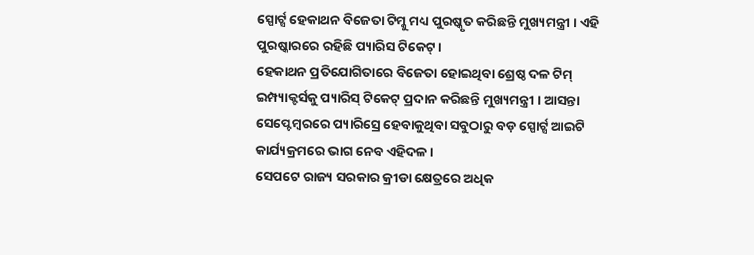ସ୍ପୋର୍ଟ୍ସ ହେକାଥନ ବିଜେତା ଟିମ୍କୁ ମଧ୍ୟ ପୁରଷ୍କୃତ କରିଛନ୍ତି ମୁଖ୍ୟମନ୍ତ୍ରୀ । ଏହି ପୁରଷ୍କାରରେ ରହିଛି ପ୍ୟାରିସ ଟିକେଟ୍ ।
ହେକାଥନ ପ୍ରତିଯୋଗିତାରେ ବିଜେତା ହୋଇଥିବା ଶ୍ରେଷ୍ଠ ଦଳ ଟିମ୍ ଇମ୍ପ୍ୟାକ୍ଟର୍ସକୁ ପ୍ୟାରିସ୍ ଟିକେଟ୍ ପ୍ରଦାନ କରିଛନ୍ତି ମୁଖ୍ୟମନ୍ତ୍ରୀ । ଆସନ୍ତା ସେପ୍ଟେମ୍ବରରେ ପ୍ୟାରିସ୍ରେ ହେବାକୁଥିବା ସବୁଠାରୁ ବଡ଼ ସ୍ପୋର୍ଟ୍ସ ଆଇଟି କାର୍ଯ୍ୟକ୍ରମରେ ଭାଗ ନେବ ଏହିଦଳ ।
ସେପଟେ ରାଜ୍ୟ ସରକାର କ୍ରୀଡା କ୍ଷେତ୍ରରେ ଅଧିକ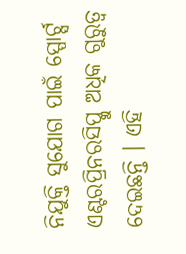ନିଯୁକ୍ତି ସୁଯୋଗ ପାଇଁ ସ୍ପୋର୍ଟ୍ସ ଏଣ୍ଟରପ୍ରିନରସିପ୍କୁ ଅଧିକ ଗୁରୁତ୍ୱ ଦେଇଛନ୍ତି । ଏହି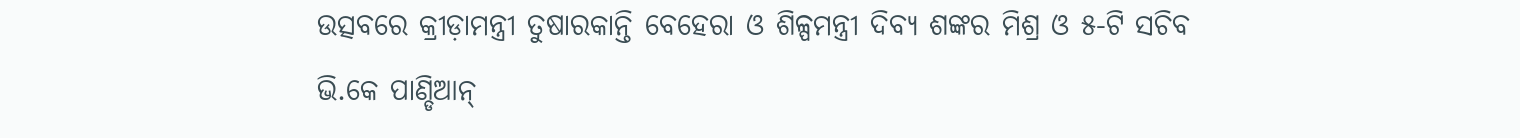ଉତ୍ସବରେ କ୍ରୀଡ଼ାମନ୍ତ୍ରୀ ତୁଷାରକାନ୍ତି ବେହେରା ଓ ଶିଳ୍ପମନ୍ତ୍ରୀ ଦିବ୍ୟ ଶଙ୍କର ମିଶ୍ର ଓ ୫-ଟି ସଚିବ ଭି.କେ ପାଣ୍ଡିଆନ୍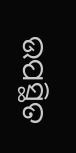ଉପସ୍ଥିତ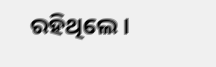ରହିଥିଲେ ।